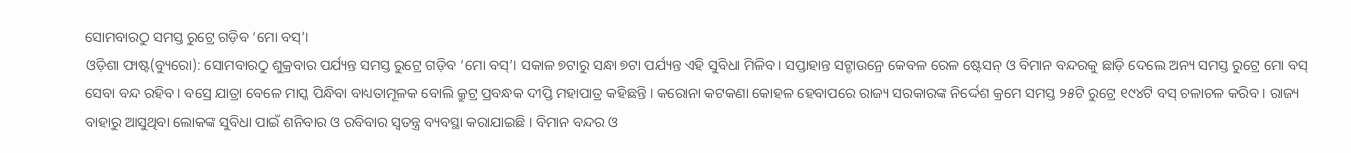ସୋମବାରଠୁ ସମସ୍ତ ରୁଟ୍ରେ ଗଡ଼ିବ ‘ମୋ ବସ୍’।
ଓଡ଼ିଶା ଫାଷ୍ଟ(ବ୍ୟୁରୋ): ସୋମବାରଠୁ ଶୁକ୍ରବାର ପର୍ଯ୍ୟନ୍ତ ସମସ୍ତ ରୁଟ୍ରେ ଗଡ଼ିବ ‘ମୋ ବସ୍’। ସକାଳ ୭ଟାରୁ ସନ୍ଧା ୭ଟା ପର୍ଯ୍ୟନ୍ତ ଏହି ସୁବିଧା ମିଳିବ। ସପ୍ତାହାନ୍ତ ସଟ୍ଡାଉନ୍ରେ କେବଳ ରେଳ ଷ୍ଟେସନ୍ ଓ ବିମାନ ବନ୍ଦରକୁ ଛାଡ଼ି ଦେଲେ ଅନ୍ୟ ସମସ୍ତ ରୁଟ୍ରେ ମୋ ବସ୍ ସେବା ବନ୍ଦ ରହିବ । ବସ୍ରେ ଯାତ୍ରା ବେଳେ ମାସ୍କ ପିନ୍ଧିବା ବାଧ୍ୟତାମୂଳକ ବୋଲି କ୍ରୁଟ୍ର ପ୍ରବନ୍ଧକ ଦୀପ୍ତି ମହାପାତ୍ର କହିଛନ୍ତି । କରୋନା କଟକଣା କୋହଳ ହେବାପରେ ରାଜ୍ୟ ସରକାରଙ୍କ ନିର୍ଦ୍ଦେଶ କ୍ରମେ ସମସ୍ତ ୨୫ଟି ରୁଟ୍ରେ ୧୯୪ଟି ବସ୍ ଚଳାଚଳ କରିବ । ରାଜ୍ୟ ବାହାରୁ ଆସୁଥିବା ଲୋକଙ୍କ ସୁବିଧା ପାଇଁ ଶନିବାର ଓ ରବିବାର ସ୍ୱତନ୍ତ୍ର ବ୍ୟବସ୍ଥା କରାଯାଇଛି । ବିମାନ ବନ୍ଦର ଓ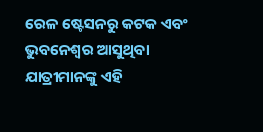ରେଳ ଷ୍ଟେସନରୁ କଟକ ଏବଂ ଭୁବନେଶ୍ୱର ଆସୁଥିବା ଯାତ୍ରୀମାନଙ୍କୁ ଏହି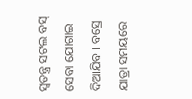ସ୍ୱତନ୍ତ୍ର ସଟଲ ବସ୍ ସେବା ଯୋଗାଇ ଦିଆଯିବ । ବସ୍ରେ ଯାତ୍ରା ସମୟରେ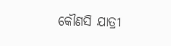କୌଣସି ଯାତ୍ରୀ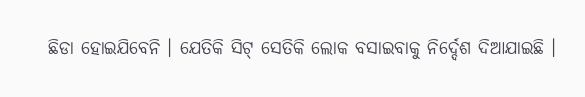ଛିଡା ହୋଇଯିବେନି । ଯେତିକି ସିଟ୍ ସେତିକି ଲୋକ ବସାଇବାକୁ ନିର୍ଦ୍ଦେଶ ଦିଆଯାଇଛି ।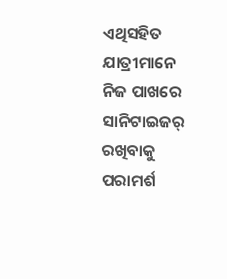ଏଥିସହିତ ଯାତ୍ରୀମାନେ ନିଜ ପାଖରେ ସାନିଟାଇଜର୍ ରଖିବାକୁ ପରାମର୍ଶ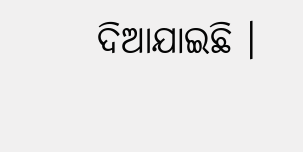ଦିଆଯାଇଛି ।